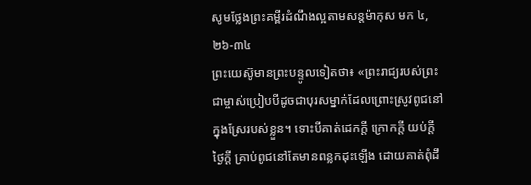សូមថ្លែងព្រះគម្ពីរដំណឹងល្អតាមសន្តម៉ាកុស មក ៤,២៦-៣៤
ព្រះយេស៊ូមានព្រះបន្ទូលទៀតថា៖ «ព្រះរាជ្យរបស់ព្រះជាម្ចាស់ប្រៀបបីដូចជាបុរសម្នាក់ដែលព្រោះស្រូវពូជនៅក្នុងស្រែរបស់ខ្លួន។ ទោះបីគាត់ដេកក្តី ក្រោកក្តី យប់ក្តី ថ្ងៃក្តី គ្រាប់ពូជនៅតែមានពន្លកដុះឡើង ដោយគាត់ពុំដឹ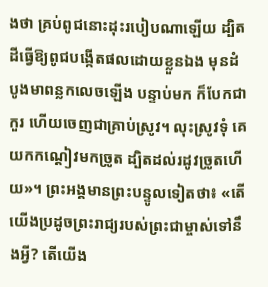ងថា គ្រប់ពូជនោះដុះរបៀបណាឡើយ ដ្បិតដីធ្វើឱ្យពូជបង្កើតផលដោយខ្លួនឯង មុនដំបូងមាពន្លកលេចឡើង បន្ទាប់មក ក៏បែកជាកួរ ហើយចេញជាគ្រាប់ស្រូវ។ លុះស្រូវទុំ គេយកកណ្តៀវមកច្រូត ដ្បិតដល់រដូវច្រូតហើយ»។ ព្រះអង្គមានព្រះបន្ទូលទៀតថា៖ «តើយើងប្រដូចព្រះរាជ្យរបស់ព្រះជាម្ចាស់ទៅនឹងអ្វី? តើយើង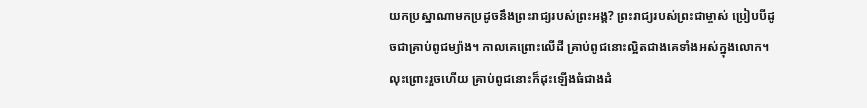យកប្រស្នាណាមកប្រដូចនឹងព្រះរាជ្យរបស់ព្រះអង្គ? ព្រះរាជ្យរបស់ព្រះជាម្ចាស់ ប្រៀបបីដូចជាគ្រាប់ពូជម្យ៉ាង។ កាលគេព្រោះលើដី គ្រាប់ពូជនោះល្អិតជាងគេទាំងអស់ក្នុងលោក។ លុះព្រោះរួចហើយ គ្រាប់ពូជនោះក៏ដុះឡើងធំជាងដំ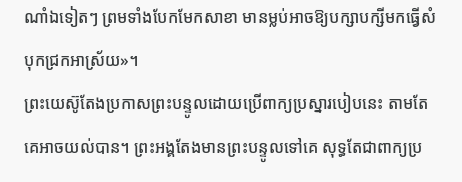ណាំឯទៀតៗ ព្រមទាំងបែកមែកសាខា មានម្លប់អាចឱ្យបក្សាបក្សីមកធ្វើសំបុកជ្រកអាស្រ័យ»។
ព្រះយេស៊ូតែងប្រកាសព្រះបន្ទូលដោយប្រើពាក្យប្រស្នារបៀបនេះ តាមតែគេអាចយល់បាន។ ព្រះអង្គតែងមានព្រះបន្ទូលទៅគេ សុទ្ធតែជាពាក្យប្រ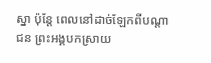ស្នា ប៉ុន្តែ ពេលនៅដាច់ឡែកពីបណ្តាជន ព្រះអង្គបកស្រាយ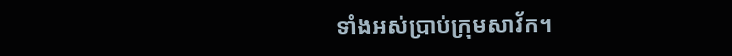ទាំងអស់ប្រាប់ក្រុមសាវ័ក។